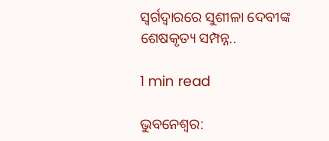ସ୍ୱର୍ଗଦ୍ୱାରରେ ସୁଶୀଳା ଦେବୀଙ୍କ ଶେଷକୃତ୍ୟ ସମ୍ପନ୍ନ..

1 min read

ଭୁବନେଶ୍ୱର: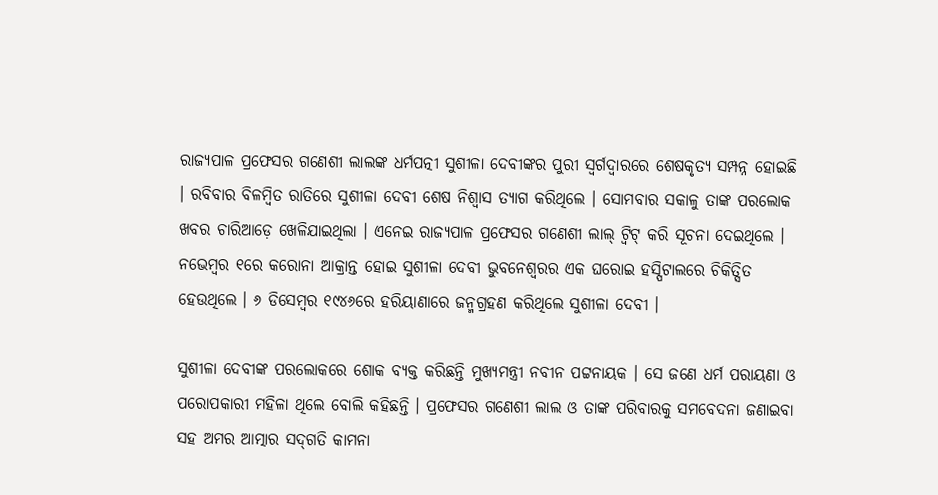ରାଜ୍ୟପାଳ ପ୍ରଫେସର ଗଣେଶୀ ଲାଲଙ୍କ ଧର୍ମପତ୍ନୀ ସୁଶୀଳା ଦେବୀଙ୍କର ପୁରୀ ସ୍ୱର୍ଗଦ୍ୱାରରେ ଶେଷକୃତ୍ୟ ସମ୍ପନ୍ନ ହୋଇଛି । ରବିବାର ବିଳମ୍ବିତ ରାତିରେ ସୁଶୀଳା ଦେବୀ ଶେଷ ନିଶ୍ୱାସ ତ୍ୟାଗ କରିଥିଲେ । ସୋମବାର ସକାଳୁ ତାଙ୍କ ପରଲୋକ ଖବର ଚାରିଆଡ଼େ ଖେଳିଯାଇଥିଲା । ଏନେଇ ରାଜ୍ୟପାଳ ପ୍ରଫେସର ଗଣେଶୀ ଲାଲ୍ ଟ୍ୱିଟ୍ କରି ସୂଚନା ଦେଇଥିଲେ । ନଭେମ୍ବର ୧ରେ କରୋନା ଆକ୍ରାନ୍ତ ହୋଇ ସୁଶୀଳା ଦେବୀ ଭୁବନେଶ୍ୱରର ଏକ ଘରୋଇ ହସ୍ପିଟାଲରେ ଚିକିତ୍ସିତ ହେଉଥିଲେ । ୬ ଡିସେମ୍ବର ୧୯୪୬ରେ ହରିୟାଣାରେ ଜନ୍ମଗ୍ରହଣ କରିଥିଲେ ସୁଶୀଳା ଦେବୀ ।

ସୁଶୀଳା ଦେବୀଙ୍କ ପରଲୋକରେ ଶୋକ ବ୍ୟକ୍ତ କରିଛନ୍ତି ମୁଖ୍ୟମନ୍ତ୍ରୀ ନବୀନ ପଟ୍ଟନାୟକ । ସେ ଜଣେ ଧର୍ମ ପରାୟଣା ଓ ପରୋପକାରୀ ମହିଳା ଥିଲେ ବୋଲି କହିଛନ୍ତି । ପ୍ରଫେସର ଗଣେଶୀ ଲାଲ ଓ ତାଙ୍କ ପରିବାରକୁ ସମବେଦନା ଜଣାଇବା ସହ ଅମର ଆତ୍ମାର ସଦ୍‌ଗତି କାମନା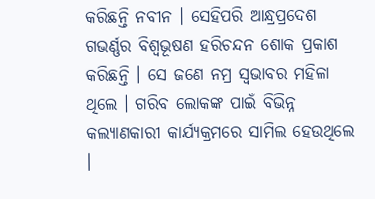କରିଛନ୍ତି ନବୀନ । ସେହିପରି ଆନ୍ଧ୍ରପ୍ରଦେଶ ଗଭର୍ଣ୍ଣର ବିଶ୍ୱଭୂଷଣ ହରିଚନ୍ଦନ ଶୋକ ପ୍ରକାଶ କରିଛନ୍ତି । ସେ ଜଣେ ନମ୍ର ସ୍ୱଭାବର ମହିଳା ଥିଲେ । ଗରିବ ଲୋକଙ୍କ ପାଇଁ ବିଭିନ୍ନ କଲ୍ୟାଣକାରୀ କାର୍ଯ୍ୟକ୍ରମରେ ସାମିଲ ହେଉଥିଲେ ।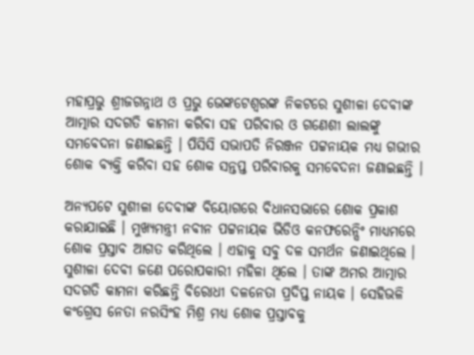ମହାପ୍ରଭୁ ଶ୍ରୀଜଗନ୍ନାଥ ଓ ପ୍ରଭୁ ଭେଙ୍କଟେଶ୍ୱରଙ୍କ ନିକଟରେ ସୁଶୀଳା ଦେବୀଙ୍କ ଆତ୍ମାର ସଦଗତି କାମନା କରିବା ସହ ପରିବାର ଓ ଗଣେଶୀ ଲାଲଙ୍କୁ ସମବେଦନା ଜଣାଇଛନ୍ତି । ପିସିସି ସଭାପତି ନିରଞ୍ଜନ ପଟ୍ଟନାୟକ ମଧ୍ୟ ଗଭୀର ଶୋକ ବ୍ୟକ୍ତି କରିବା ସହ ଶୋକ ସନ୍ତପ୍ତ ପରିବାରକୁ ସମବେଦନା ଜଣାଇଛନ୍ତି ।

ଅନ୍ୟପଟେ ସୁଶୀଳା ଦେବୀଙ୍କ ବିୟୋଗରେ ବିଧାନସଭାରେ ଶୋକ ପ୍ରକାଶ କରାଯାଇଛି । ମୁଖ୍ୟମନ୍ତ୍ରୀ ନବୀନ ପଟ୍ଟନାୟକ ଭିଡିଓ କନଫରେନ୍ସିଂ ମାଧ୍ୟମରେ ଶୋକ ପ୍ରସ୍ତାବ ଆଗତ କରିଥିଲେ । ଏହାକୁ ସବୁ ଦଳ ସମର୍ଥନ ଜଣାଇଥିଲେ । ସୁଶୀଳା ଦେବୀ ଜଣେ ପରୋପକାରୀ ମହିଳା ଥିଲେ । ତାଙ୍କ ଅମର ଆତ୍ମାର ସଦଗତି କାମନା କରିଛନ୍ତି ବିରୋଧୀ ଦଳନେତା ପ୍ରଦିପ୍ତ ନାୟକ । ସେହିଭଳି କଂଗ୍ରେସ ନେତା ନରସିଂହ ମିଶ୍ର ମଧ୍ୟ ଶୋକ ପ୍ରସ୍ତାବକୁ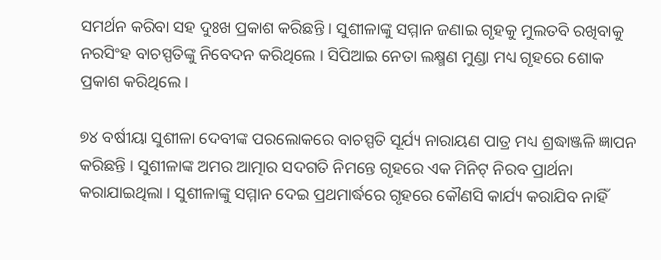ସମର୍ଥନ କରିବା ସହ ଦୁଃଖ ପ୍ରକାଶ କରିଛନ୍ତି । ସୁଶୀଳାଙ୍କୁ ସମ୍ମାନ ଜଣାଇ ଗୃହକୁ ମୁଲତବି ରଖିବାକୁ ନରସିଂହ ବାଚସ୍ପତିଙ୍କୁ ନିବେଦନ କରିଥିଲେ । ସିପିଆଇ ନେତା ଲକ୍ଷ୍ମଣ ମୁଣ୍ଡା ମଧ୍ୟ ଗୃହରେ ଶୋକ ପ୍ରକାଶ କରିଥିଲେ ।

୭୪ ବର୍ଷୀୟା ସୁଶୀଳା ଦେବୀଙ୍କ ପରଲୋକରେ ବାଚସ୍ପତି ସୂର୍ଯ୍ୟ ନାରାୟଣ ପାତ୍ର ମଧ୍ୟ ଶ୍ରଦ୍ଧାଞ୍ଜଳି ଜ୍ଞାପନ କରିଛନ୍ତି । ସୁଶୀଳାଙ୍କ ଅମର ଆତ୍ମାର ସଦଗତି ନିମନ୍ତେ ଗୃହରେ ଏକ ମିନିଟ୍ ନିରବ ପ୍ରାର୍ଥନା କରାଯାଇଥିଲା । ସୁଶୀଳାଙ୍କୁ ସମ୍ମାନ ଦେଇ ପ୍ରଥମାର୍ଦ୍ଧରେ ଗୃହରେ କୌଣସି କାର୍ଯ୍ୟ କରାଯିବ ନାହିଁ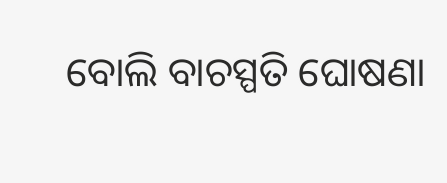ବୋଲି ବାଚସ୍ପତି ଘୋଷଣା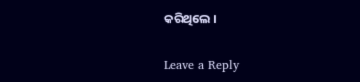କରିଥିଲେ ।

Leave a Reply